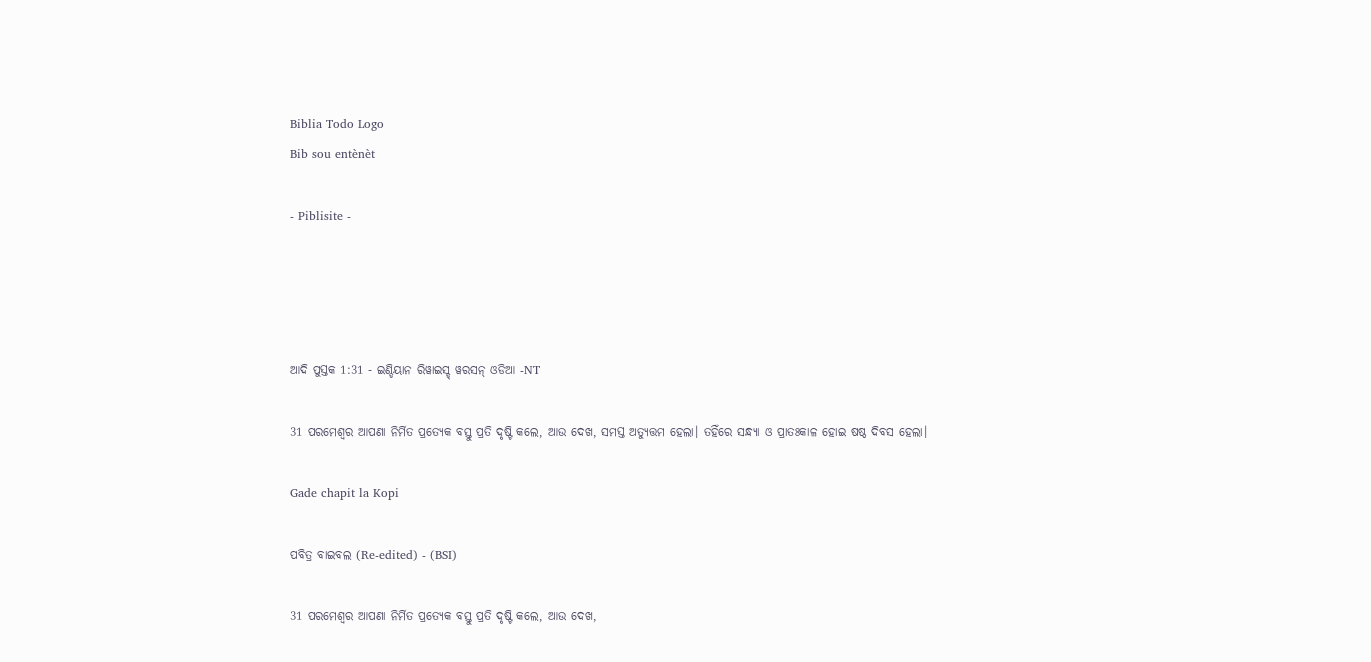Biblia Todo Logo
Bib sou entènèt

- Piblisite -




ଆଦି ପୁସ୍ତକ 1:31 - ଇଣ୍ଡିୟାନ ରିୱାଇସ୍ଡ୍ ୱରସନ୍ ଓଡିଆ -NT

31 ପରମେଶ୍ୱର ଆପଣା ନିର୍ମିତ ପ୍ରତ୍ୟେକ ବସ୍ତୁ ପ୍ରତି ଦୃଷ୍ଟି କଲେ, ଆଉ ଦେଖ, ସମସ୍ତ ଅତ୍ୟୁତ୍ତମ ହେଲା। ତହିଁରେ ସନ୍ଧ୍ୟା ଓ ପ୍ରାତଃକାଳ ହୋଇ ଷଷ୍ଠ ଦିବସ ହେଲା।

Gade chapit la Kopi

ପବିତ୍ର ବାଇବଲ (Re-edited) - (BSI)

31 ପରମେଶ୍ଵର ଆପଣା ନିର୍ମିତ ପ୍ରତ୍ୟେକ ବସ୍ତୁ ପ୍ରତି ଦୃଷ୍ଟି କଲେ, ଆଉ ଦେଖ,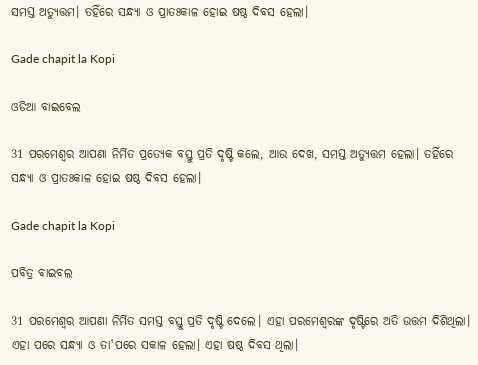ସମସ୍ତ ଅତ୍ୟୁତ୍ତମ। ତହିଁରେ ସନ୍ଧ୍ୟା ଓ ପ୍ରାତଃକାଳ ହୋଇ ଷଷ୍ଠ ଦିବସ ହେଲା।

Gade chapit la Kopi

ଓଡିଆ ବାଇବେଲ

31 ପରମେଶ୍ୱର ଆପଣା ନିର୍ମିତ ପ୍ରତ୍ୟେକ ବସ୍ତୁ ପ୍ରତି ଦୃଷ୍ଟି କଲେ, ଆଉ ଦେଖ, ସମସ୍ତ ଅତ୍ୟୁତ୍ତମ ହେଲା। ତହିଁରେ ସନ୍ଧ୍ୟା ଓ ପ୍ରାତଃକାଳ ହୋଇ ଷଷ୍ଠ ଦିବସ ହେଲା।

Gade chapit la Kopi

ପବିତ୍ର ବାଇବଲ

31 ପରମେଶ୍ୱର ଆପଣା ନିର୍ମିତ ସମସ୍ତ ବସ୍ତୁ ପ୍ରତି ଦୃଷ୍ଟି ଦେଲେ। ଏହା ପରମେଶ୍ୱରଙ୍କ ଦୃଷ୍ଟିରେ ଅତି ଉତ୍ତମ ଦିଶିଥିଲା। ଏହା ପରେ ସନ୍ଧ୍ୟା ଓ ତା'ପରେ ସକାଳ ହେଲା। ଏହା ଷଷ୍ଠ ଦିବସ ଥିଲା।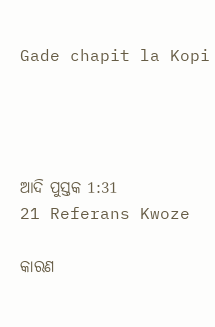Gade chapit la Kopi




ଆଦି ପୁସ୍ତକ 1:31
21 Referans Kwoze

କାରଣ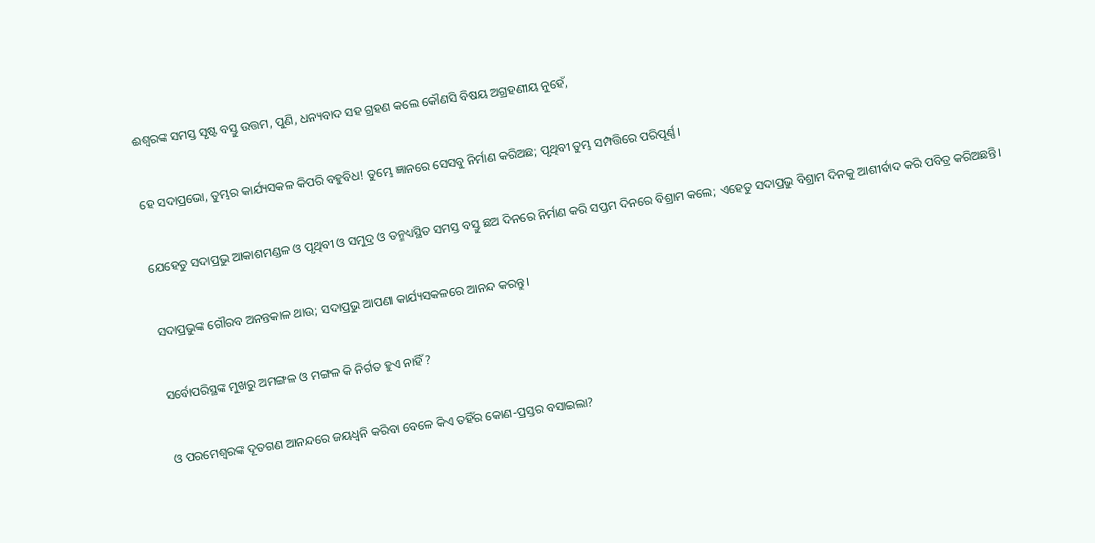ଈଶ୍ବରଙ୍କ ସମସ୍ତ ସୃଷ୍ଟ ବସ୍ତୁ ଉତ୍ତମ, ପୁଣି, ଧନ୍ୟବାଦ ସହ ଗ୍ରହଣ କଲେ କୌଣସି ବିଷୟ ଅଗ୍ରହଣୀୟ ନୁହେଁ,


ହେ ସଦାପ୍ରଭୋ, ତୁମ୍ଭର କାର୍ଯ୍ୟସକଳ କିପରି ବହୁବିଧ! ତୁମ୍ଭେ ଜ୍ଞାନରେ ସେସବୁ ନିର୍ମାଣ କରିଅଛ; ପୃଥିବୀ ତୁମ୍ଭ ସମ୍ପତ୍ତିରେ ପରିପୂର୍ଣ୍ଣ।


ଯେହେତୁ ସଦାପ୍ରଭୁ ଆକାଶମଣ୍ଡଳ ଓ ପୃଥିବୀ ଓ ସମୁଦ୍ର ଓ ତନ୍ମଧ୍ୟସ୍ଥିତ ସମସ୍ତ ବସ୍ତୁ ଛଅ ଦିନରେ ନିର୍ମାଣ କରି ସପ୍ତମ ଦିନରେ ବିଶ୍ରାମ କଲେ; ଏହେତୁ ସଦାପ୍ରଭୁ ବିଶ୍ରାମ ଦିନକୁ ଆଶୀର୍ବାଦ କରି ପବିତ୍ର କରିଅଛନ୍ତି।


ସଦାପ୍ରଭୁଙ୍କ ଗୌରବ ଅନନ୍ତକାଳ ଥାଉ; ସଦାପ୍ରଭୁ ଆପଣା କାର୍ଯ୍ୟସକଳରେ ଆନନ୍ଦ କରନ୍ତୁ।


ସର୍ବୋପରିସ୍ଥଙ୍କ ମୁଖରୁ ଅମଙ୍ଗଳ ଓ ମଙ୍ଗଳ କି ନିର୍ଗତ ହୁଏ ନାହିଁ?


ଓ ପରମେଶ୍ୱରଙ୍କ ଦୂତଗଣ ଆନନ୍ଦରେ ଜୟଧ୍ୱନି କରିବା ବେଳେ କିଏ ତହିଁର କୋଣ-ପ୍ରସ୍ତର ବସାଇଲା?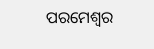ପରମେଶ୍ୱର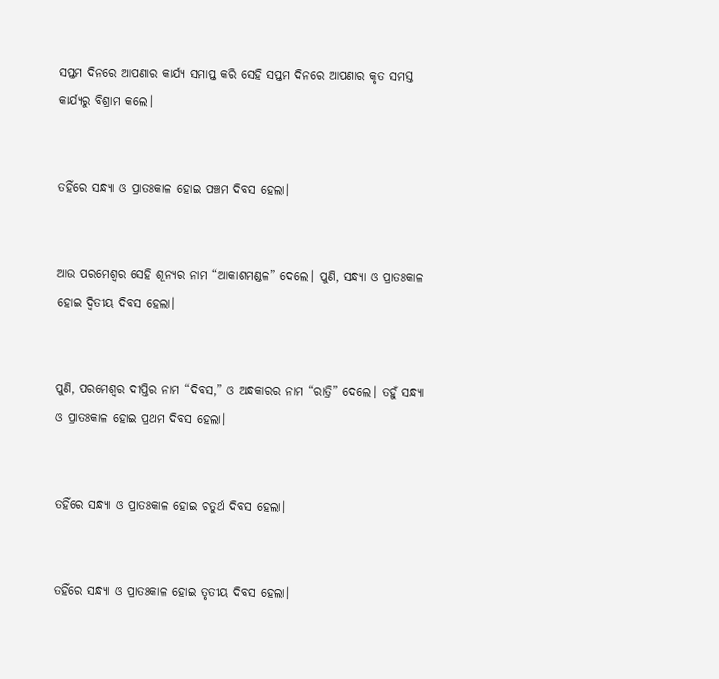ସପ୍ତମ ଦିନରେ ଆପଣାର କାର୍ଯ୍ୟ ସମାପ୍ତ କରି ସେହି ସପ୍ତମ ଦିନରେ ଆପଣାର କୃତ ସମସ୍ତ କାର୍ଯ୍ୟରୁ ବିଶ୍ରାମ କଲେ।


ତହିଁରେ ସନ୍ଧ୍ୟା ଓ ପ୍ରାତଃକାଳ ହୋଇ ପଞ୍ଚମ ଦିବସ ହେଲା।


ଆଉ ପରମେଶ୍ୱର ସେହି ଶୂନ୍ୟର ନାମ “ଆକାଶମଣ୍ଡଳ” ଦେଲେ। ପୁଣି, ସନ୍ଧ୍ୟା ଓ ପ୍ରାତଃକାଳ ହୋଇ ଦ୍ୱିତୀୟ ଦିବସ ହେଲା।


ପୁଣି, ପରମେଶ୍ୱର ଦୀପ୍ତିର ନାମ “ଦିବସ,” ଓ ଅନ୍ଧକାରର ନାମ “ରାତ୍ରି” ଦେଲେ। ତହୁଁ ସନ୍ଧ୍ୟା ଓ ପ୍ରାତଃକାଳ ହୋଇ ପ୍ରଥମ ଦିବସ ହେଲା।


ତହିଁରେ ସନ୍ଧ୍ୟା ଓ ପ୍ରାତଃକାଳ ହୋଇ ଚତୁର୍ଥ ଦିବସ ହେଲା।


ତହିଁରେ ସନ୍ଧ୍ୟା ଓ ପ୍ରାତଃକାଳ ହୋଇ ତୃତୀୟ ଦିବସ ହେଲା।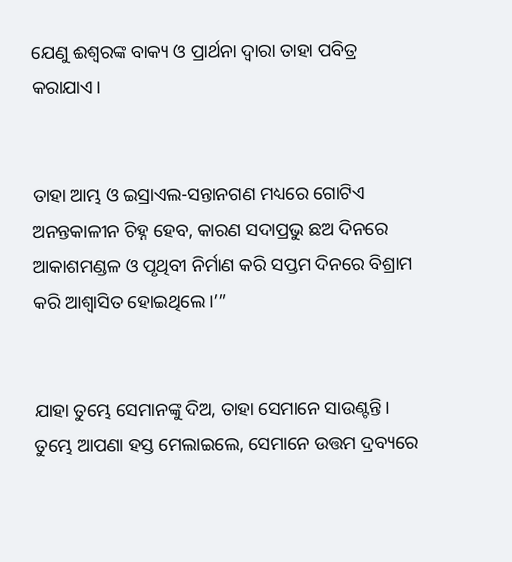ଯେଣୁ ଈଶ୍ବରଙ୍କ ବାକ୍ୟ ଓ ପ୍ରାର୍ଥନା ଦ୍ୱାରା ତାହା ପବିତ୍ର କରାଯାଏ।


ତାହା ଆମ୍ଭ ଓ ଇସ୍ରାଏଲ-ସନ୍ତାନଗଣ ମଧ୍ୟରେ ଗୋଟିଏ ଅନନ୍ତକାଳୀନ ଚିହ୍ନ ହେବ, କାରଣ ସଦାପ୍ରଭୁ ଛଅ ଦିନରେ ଆକାଶମଣ୍ଡଳ ଓ ପୃଥିବୀ ନିର୍ମାଣ କରି ସପ୍ତମ ଦିନରେ ବିଶ୍ରାମ କରି ଆଶ୍ୱାସିତ ହୋଇଥିଲେ।’”


ଯାହା ତୁମ୍ଭେ ସେମାନଙ୍କୁ ଦିଅ, ତାହା ସେମାନେ ସାଉଣ୍ଟନ୍ତି। ତୁମ୍ଭେ ଆପଣା ହସ୍ତ ମେଲାଇଲେ, ସେମାନେ ଉତ୍ତମ ଦ୍ରବ୍ୟରେ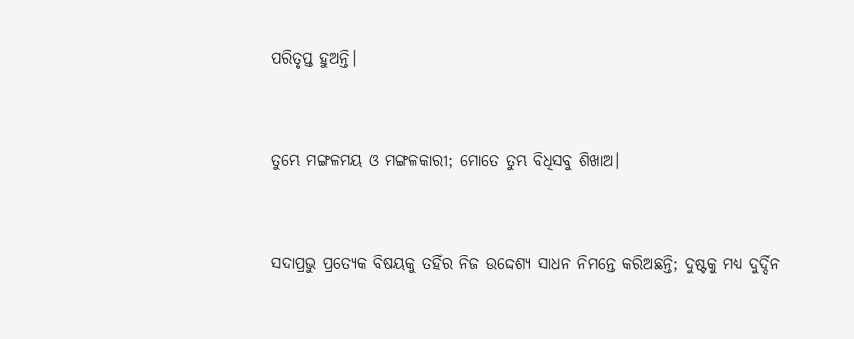ପରିତୃପ୍ତ ହୁଅନ୍ତି।


ତୁମ୍ଭେ ମଙ୍ଗଳମୟ ଓ ମଙ୍ଗଳକାରୀ; ମୋତେ ତୁମ୍ଭ ବିଧିସବୁ ଶିଖାଅ।


ସଦାପ୍ରଭୁ ପ୍ରତ୍ୟେକ ବିଷୟକୁ ତହିଁର ନିଜ ଉଦ୍ଦେଶ୍ୟ ସାଧନ ନିମନ୍ତେ କରିଅଛନ୍ତି; ଦୁଷ୍ଟକୁ ମଧ୍ୟ ଦୁର୍ଦ୍ଦିନ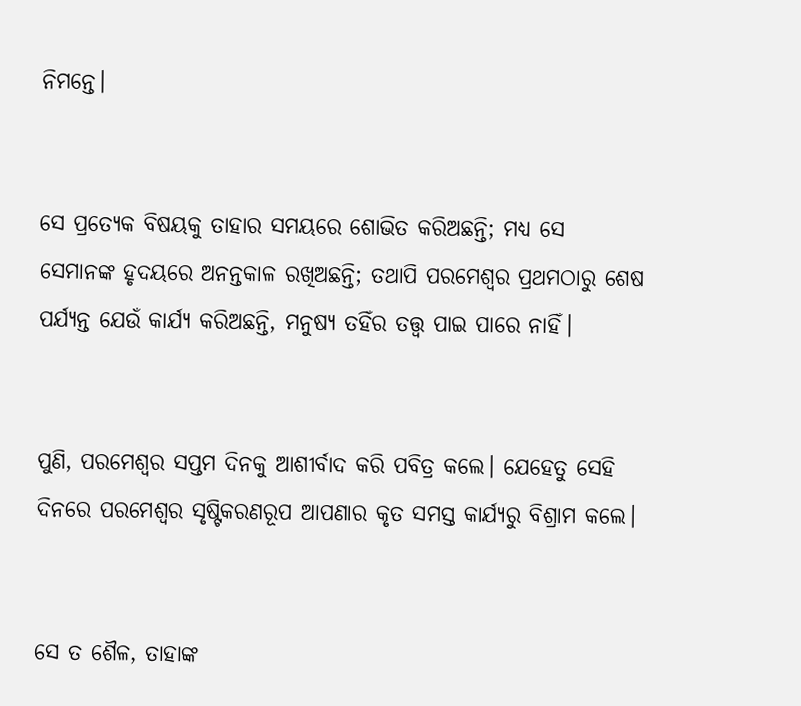ନିମନ୍ତେ।


ସେ ପ୍ରତ୍ୟେକ ବିଷୟକୁ ତାହାର ସମୟରେ ଶୋଭିତ କରିଅଛନ୍ତି; ମଧ୍ୟ ସେ ସେମାନଙ୍କ ହୃଦୟରେ ଅନନ୍ତକାଳ ରଖିଅଛନ୍ତି; ତଥାପି ପରମେଶ୍ୱର ପ୍ରଥମଠାରୁ ଶେଷ ପର୍ଯ୍ୟନ୍ତ ଯେଉଁ କାର୍ଯ୍ୟ କରିଅଛନ୍ତି, ମନୁଷ୍ୟ ତହିଁର ତତ୍ତ୍ୱ ପାଇ ପାରେ ନାହିଁ।


ପୁଣି, ପରମେଶ୍ୱର ସପ୍ତମ ଦିନକୁ ଆଶୀର୍ବାଦ କରି ପବିତ୍ର କଲେ। ଯେହେତୁ ସେହି ଦିନରେ ପରମେଶ୍ୱର ସୃଷ୍ଟିକରଣରୂପ ଆପଣାର କୃତ ସମସ୍ତ କାର୍ଯ୍ୟରୁ ବିଶ୍ରାମ କଲେ।


ସେ ତ ଶୈଳ, ତାହାଙ୍କ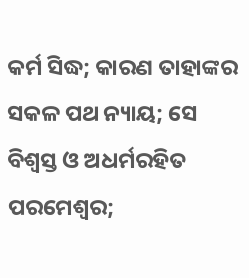କର୍ମ ସିଦ୍ଧ; କାରଣ ତାହାଙ୍କର ସକଳ ପଥ ନ୍ୟାୟ; ସେ ବିଶ୍ୱସ୍ତ ଓ ଅଧର୍ମରହିତ ପରମେଶ୍ୱର;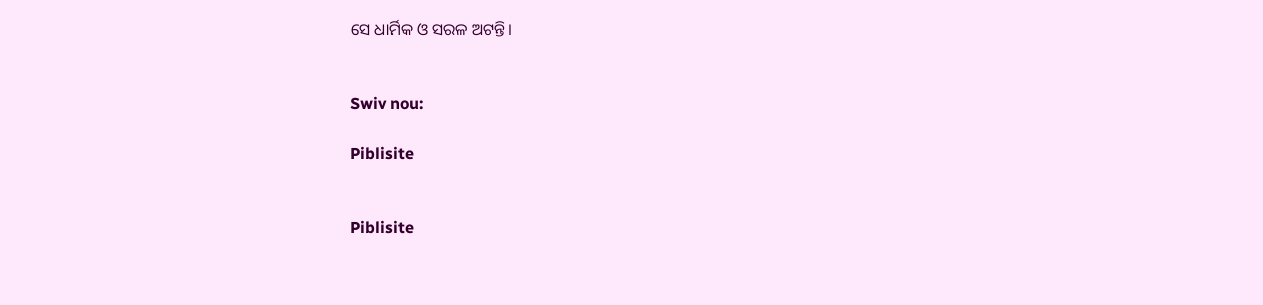ସେ ଧାର୍ମିକ ଓ ସରଳ ଅଟନ୍ତି।


Swiv nou:

Piblisite


Piblisite